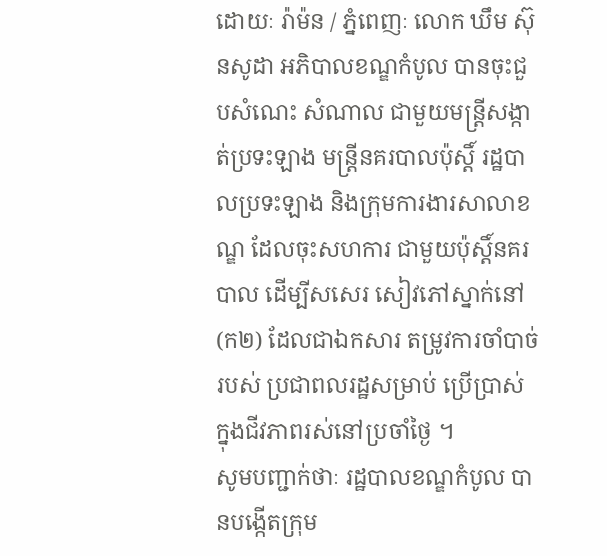ដោយៈ រ៉ាម៉ន / ភ្នំពេញៈ លោក ឃឹម ស៊ុនសូដា អភិបាលខណ្ឌកំបូល បានចុះជួបសំណេះ សំណាល ជាមួយមន្ត្រីសង្កាត់ប្រទះឡាង មន្ត្រីនគរបាលប៉ុស្តិ៍ រដ្ឋបាលប្រទះឡាង និងក្រុមការងារសាលាខណ្ឌ ដែលចុះសហការ ជាមួយប៉ុស្តិ៍នគរបាល ដើម្បីសសេរ សៀវភៅស្នាក់នៅ (ក២) ដែលជាឯកសារ តម្រូវការចាំបាច់របស់ ប្រជាពលរដ្ឋសម្រាប់ ប្រើប្រាស់ ក្នុងជីវភាពរស់នៅប្រចាំថ្ងៃ ។
សូមបញ្ជាក់ថាៈ រដ្ឋបាលខណ្ឌកំបូល បានបង្កើតក្រុម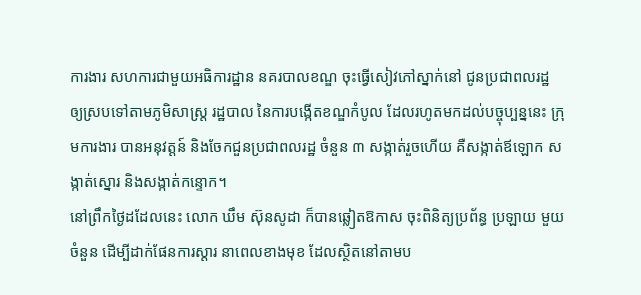ការងារ សហការជាមួយអធិការដ្ឋាន នគរបាលខណ្ឌ ចុះធ្វើសៀវភៅស្នាក់នៅ ជូនប្រជាពលរដ្ឋ ឲ្យស្របទៅតាមភូមិសាស្ត្រ រដ្ឋបាល នៃការបង្កើតខណ្ឌកំបូល ដែលរហូតមកដល់បច្ចុប្បន្ននេះ ក្រុមការងារ បានអនុវត្តន៍ និងចែកជួនប្រជាពលរដ្ឋ ចំនួន ៣ សង្កាត់រួចហើយ គឺសង្កាត់ឪឡោក សង្កាត់ស្នោរ និងសង្កាត់កន្ទោក។
នៅព្រឹកថ្ងៃដដែលនេះ លោក ឃឹម ស៊ុនសូដា ក៏បានឆ្លៀតឱកាស ចុះពិនិត្យប្រព័ន្ធ ប្រឡាយ មួយចំនួន ដើម្បីដាក់ផែនការស្តារ នាពេលខាងមុខ ដែលស្ថិតនៅតាមប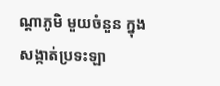ណ្តាភូមិ មួយចំនួន ក្នុងសង្កាត់ប្រទះឡា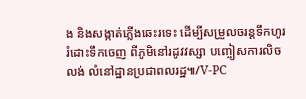ង និងសង្កាត់ភ្លើងឆេះរទេះ ដើម្បីសម្រួលចរន្តទឹកហូរ រំដោះទឹកចេញ ពីភូមិនៅរដូវវស្សា បញ្ចៀសការលិចលង់ លំនៅដ្ឋានប្រជាពលរដ្ឋ៕/V-PC